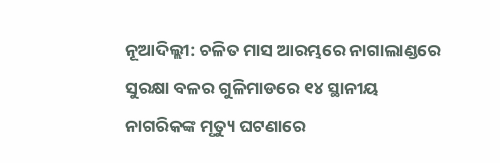ନୂଆଦିଲ୍ଲୀ: ଚଳିତ ମାସ ଆରମ୍ଭରେ ନାଗାଲାଣ୍ଡରେ ସୁରକ୍ଷା ବଳର ଗୁଳିମାଡରେ ୧୪ ସ୍ଥାନୀୟ ନାଗରିକଙ୍କ ମୃତ୍ୟୁ ଘଟଣାରେ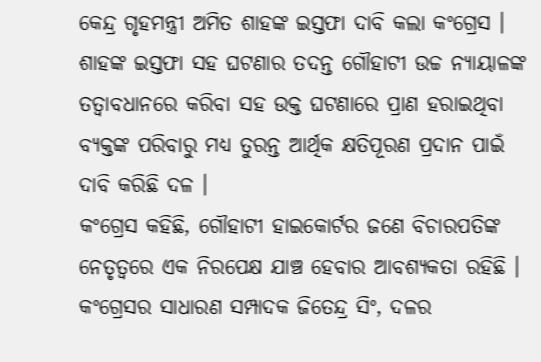କେନ୍ଦ୍ର ଗୃହମନ୍ତ୍ରୀ ଅମିତ ଶାହଙ୍କ ଇସ୍ତଫା ଦାବି କଲା କଂଗ୍ରେସ । ଶାହଙ୍କ ଇସ୍ତଫା ସହ ଘଟଣାର ତଦନ୍ତ ଗୌହାଟୀ ଉଚ୍ଚ ନ୍ୟାୟାଳଙ୍କ ତତ୍ବାବଧାନରେ କରିବା ସହ ଉକ୍ତ ଘଟଣାରେ ପ୍ରାଣ ହରାଇଥିବା ବ୍ୟକ୍ତଙ୍କ ପରିବାରୁ ମଧ୍ୟ ତୁରନ୍ତ ଆର୍ଥିକ କ୍ଷତିପୂରଣ ପ୍ରଦାନ ପାଇଁ ଦାବି କରିଛି ଦଳ ।
କଂଗ୍ରେସ କହିଛି, ଗୌହାଟୀ ହାଇକୋର୍ଟର ଜଣେ ବିଚାରପତିଙ୍କ ନେତୃତ୍ୱରେ ଏକ ନିରପେକ୍ଷ ଯାଞ୍ଚ ହେବାର ଆବଶ୍ୟକତା ରହିଛି । କଂଗ୍ରେସର ସାଧାରଣ ସମ୍ପାଦକ ଜିତେନ୍ଦ୍ର ସିଂ, ଦଳର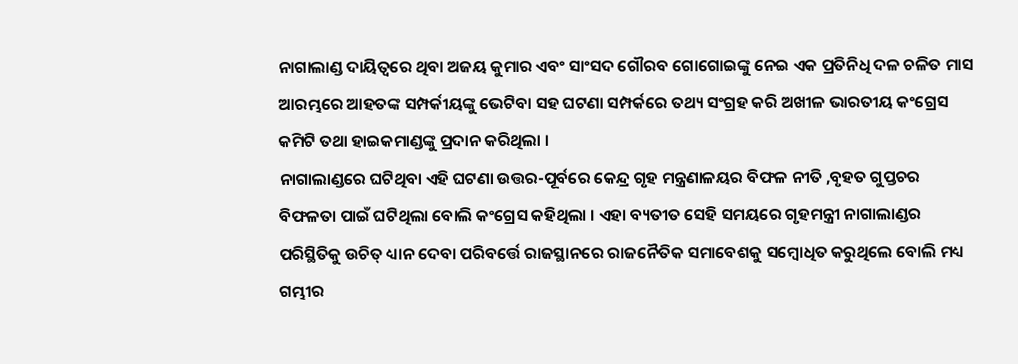ନାଗାଲାଣ୍ଡ ଦାୟିତ୍ୱରେ ଥିବା ଅଜୟ କୁମାର ଏବଂ ସାଂସଦ ଗୌରବ ଗୋଗୋଇଙ୍କୁ ନେଇ ଏକ ପ୍ରତିନିଧି ଦଳ ଚଳିତ ମାସ ଆରମ୍ଭରେ ଆହତଙ୍କ ସମ୍ପର୍କୀୟଙ୍କୁ ଭେଟିବା ସହ ଘଟଣା ସମ୍ପର୍କରେ ତଥ୍ୟ ସଂଗ୍ରହ କରି ଅଖୀଳ ଭାରତୀୟ କଂଗ୍ରେସ କମିଟି ତଥା ହାଇକମାଣ୍ଡଙ୍କୁ ପ୍ରଦାନ କରିଥିଲା ।
ନାଗାଲାଣ୍ଡରେ ଘଟିଥିବା ଏହି ଘଟଣା ଉତ୍ତର-ପୂର୍ବରେ କେନ୍ଦ୍ର ଗୃହ ମନ୍ତ୍ରଣାଳୟର ବିଫଳ ନୀତି ,ବୃହତ ଗୁପ୍ତଚର ବିଫଳତା ପାଇଁ ଘଟିଥିଲା ବୋଲି କଂଗ୍ରେସ କହିଥିଲା । ଏହା ବ୍ୟତୀତ ସେହି ସମୟରେ ଗୃହମନ୍ତ୍ରୀ ନାଗାଲାଣ୍ଡର ପରିସ୍ଥିତିକୁ ଉଚିତ୍ ଧ୍ୟାନ ଦେବା ପରିବର୍ତ୍ତେ ରାଜସ୍ଥାନରେ ରାଜନୈତିକ ସମାବେଶକୁ ସମ୍ବୋଧିତ କରୁଥିଲେ ବୋଲି ମଧ୍ୟ ଗମ୍ଭୀର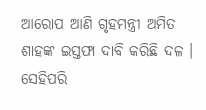ଆରୋପ ଆଣି ଗୃହମନ୍ତ୍ରୀ ଅମିତ ଶାହଙ୍କ ଇସ୍ତଫା ଦାବି କରିଛି ଦଳ ।
ସେହିପରି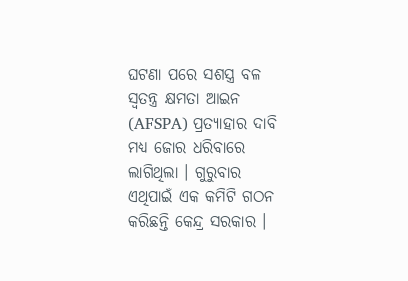ଘଟଣା ପରେ ସଶସ୍ତ୍ର ବଳ ସ୍ବତନ୍ତ୍ର କ୍ଷମତା ଆଇନ (AFSPA) ପ୍ରତ୍ୟାହାର ଦାବି ମଧ୍ୟ ଜୋର ଧରିବାରେ ଲାଗିଥିଲା । ଗୁରୁବାର ଏଥିପାଇଁ ଏକ କମିଟି ଗଠନ କରିଛନ୍ତି କେନ୍ଦ୍ର ସରକାର ।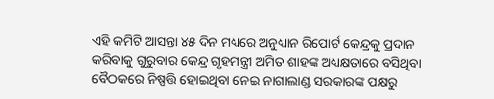ଏହି କମିଟି ଆସନ୍ତା ୪୫ ଦିନ ମଧ୍ୟରେ ଅନୁଧ୍ୟାନ ରିପୋର୍ଟ କେନ୍ଦ୍ରକୁ ପ୍ରଦାନ କରିବାକୁ ଗୁରୁବାର କେନ୍ଦ୍ର ଗୃହମନ୍ତ୍ରୀ ଅମିତ ଶାହଙ୍କ ଅଧ୍ୟକ୍ଷତାରେ ବସିଥିବା ବୈଠକରେ ନିଷ୍ପତ୍ତି ହୋଇଥିବା ନେଇ ନାଗାଲାଣ୍ଡ ସରକାରଙ୍କ ପକ୍ଷରୁ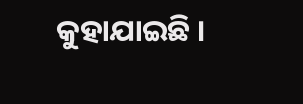କୁହାଯାଇଛି ।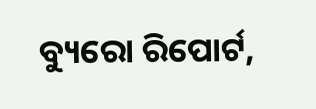ବ୍ୟୁରୋ ରିପୋର୍ଟ,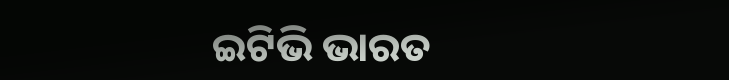ଇଟିଭି ଭାରତ